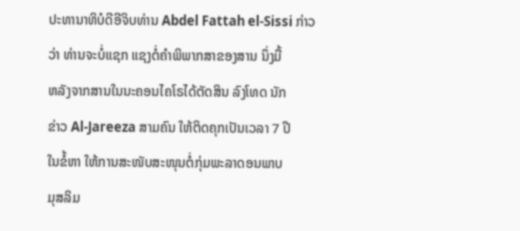ປະທານາທິບໍດີອີຈິບທ່ານ Abdel Fattah el-Sissi ກ່າວ
ວ່າ ທ່ານຈະບໍ່ແຊກ ແຊງຕໍ່ຄຳພິພາກສາຂອງສານ ນຶ່ງມື້
ຫລັງຈາກສານໃນນະຄອນໄຄໂຣໄດ້ຕັດສິນ ລົງໂທດ ນັກ
ຂ່າວ Al-Jareeza ສາມຄົນ ໃຫ້ຕິດຄຸກເປັນເວລາ 7 ປີ
ໃນຂໍ້ຫາ ໃຫ້ການສະໜັບສະໜຸນຕໍ່ກຸ່ມພະລາດອນພາບ
ມຸສລິມ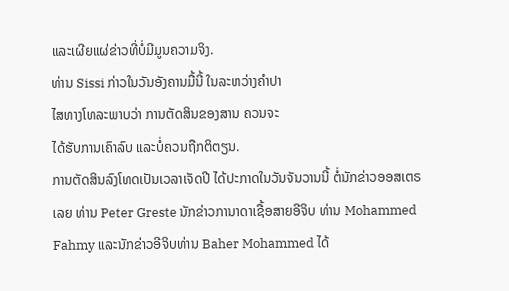ແລະເຜີຍແຜ່ຂ່າວທີ່ບໍ່ມີມູນຄວາມຈິງ.
ທ່ານ Sissi ກ່າວໃນວັນອັງຄານມື້ນີ້ ໃນລະຫວ່າງຄຳປາ
ໄສທາງໂທລະພາບວ່າ ການຕັດສິນຂອງສານ ຄວນຈະ
ໄດ້ຮັບການເຄົາລົບ ແລະບໍ່ຄວນຖືກຕິຕຽນ.
ການຕັດສິນລົງໂທດເປັນເວລາເຈັດປີ ໄດ້ປະກາດໃນວັນຈັນວານນີ້ ຕໍ່ນັກຂ່າວອອສເຕຣ
ເລຍ ທ່ານ Peter Greste ນັກຂ່າວການາດາເຊື້ອສາຍອີຈິບ ທ່ານ Mohammed
Fahmy ແລະນັກຂ່າວອີຈິບທ່ານ Baher Mohammed ໄດ້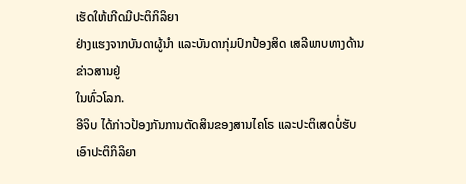ເຮັດໃຫ້ເກີດມີປະຕິກິລິຍາ
ຢ່າງແຮງຈາກບັນດາຜູ້ນຳ ແລະບັນດາກຸ່ມປົກປ້ອງສິດ ເສລີພາບທາງດ້ານຂ່າວສານຢູ່
ໃນທົ່ວໂລກ.
ອີຈິບ ໄດ້ກ່າວປ້ອງກັນການຕັດສິນຂອງສານໄຄໂຣ ແລະປະຕິເສດບໍ່ຮັບເອົາປະຕິກິລິຍາ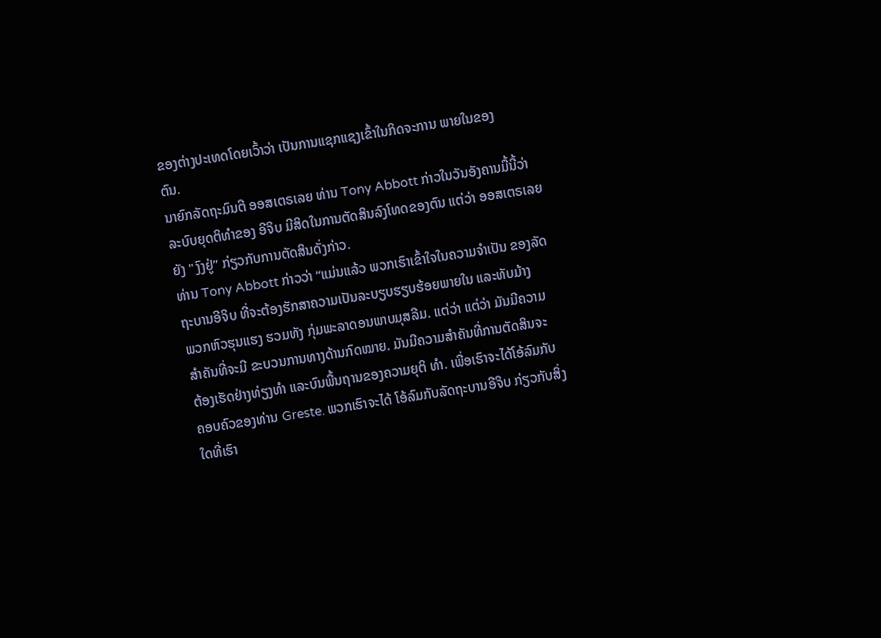ຂອງຕ່າງປະເທດໂດຍເວົ້າວ່າ ເປັນການແຊກແຊງເຂົ້າໃນກິດຈະການ ພາຍໃນຂອງ
ຕົນ.
ນາຍົກລັດຖະມົນຕີ ອອສເຕຣເລຍ ທ່ານ Tony Abbott ກ່າວໃນວັນອັງຄານມື້ນີ້ວ່າ
ລະບົບຍຸດຕິທຳຂອງ ອີຈິບ ມີສິດໃນການຕັດສິນລົງໂທດຂອງຕົນ ແຕ່ວ່າ ອອສເຕຣເລຍ
ຍັງ "ງົງຢູ່” ກ່ຽວກັບການຕັດສິນດັ່ງກ່າວ.
ທ່ານ Tony Abbott ກ່າວວ່າ “ແມ່ນແລ້ວ ພວກເຮົາເຂົ້າໃຈໃນຄວາມຈຳເປັນ ຂອງລັດ
ຖະບານອີຈິບ ທີ່ຈະຕ້ອງຮັກສາຄວາມເປັນລະບຽບຮຽບຮ້ອຍພາຍໃນ ແລະທັບມ້າງ
ພວກຫົວຮຸນແຮງ ຮວມທັງ ກຸ່ມພະລາດອນພາບມຸສລີມ. ແຕ່ວ່າ ແຕ່ວ່າ ມັນມີຄວາມ
ສຳຄັນທີ່ຈະມີ ຂະບວນການທາງດ້ານກົດໝາຍ. ມັນມີຄວາມສຳຄັນທີ່ການຕັດສິນຈະ
ຕ້ອງເຮັດຢ່າງທ່ຽງທຳ ແລະບົນພື້ນຖານຂອງຄວາມຍຸຕິ ທຳ. ເພື່ອເຮົາຈະໄດ້ໂອ້ລົມກັບ
ຄອບຄົວຂອງທ່ານ Greste. ພວກເຮົາຈະໄດ້ ໂອ້ລົມກັບລັດຖະບານອີຈິບ ກ່ຽວກັບສິ່ງ
ໃດທີ່ເຮົາ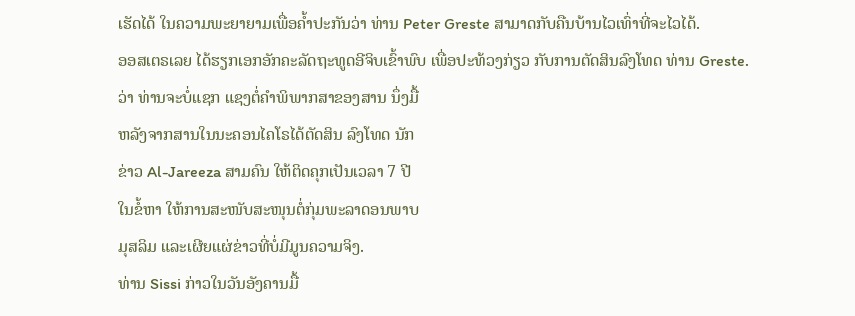ເຮັດໄດ້ ໃນຄວາມພະຍາຍາມເພື່ອຄ້ຳປະກັນວ່າ ທ່ານ Peter Greste ສາມາດກັບຄືນບ້ານໄວເທົ່າທີ່ຈະໄວໄດ້.
ອອສເຕຣເລຍ ໄດ້ຮຽກເອກອັກຄະລັດຖະທູດອີຈິບເຂົ້າພົບ ເພື່ອປະທ້ວງກ່ຽວ ກັບການຕັດສິນລົງໂທດ ທ່ານ Greste.
ວ່າ ທ່ານຈະບໍ່ແຊກ ແຊງຕໍ່ຄຳພິພາກສາຂອງສານ ນຶ່ງມື້
ຫລັງຈາກສານໃນນະຄອນໄຄໂຣໄດ້ຕັດສິນ ລົງໂທດ ນັກ
ຂ່າວ Al-Jareeza ສາມຄົນ ໃຫ້ຕິດຄຸກເປັນເວລາ 7 ປີ
ໃນຂໍ້ຫາ ໃຫ້ການສະໜັບສະໜຸນຕໍ່ກຸ່ມພະລາດອນພາບ
ມຸສລິມ ແລະເຜີຍແຜ່ຂ່າວທີ່ບໍ່ມີມູນຄວາມຈິງ.
ທ່ານ Sissi ກ່າວໃນວັນອັງຄານມື້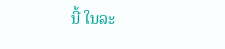ນີ້ ໃນລະ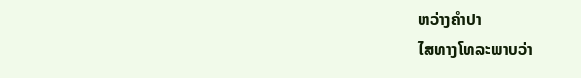ຫວ່າງຄຳປາ
ໄສທາງໂທລະພາບວ່າ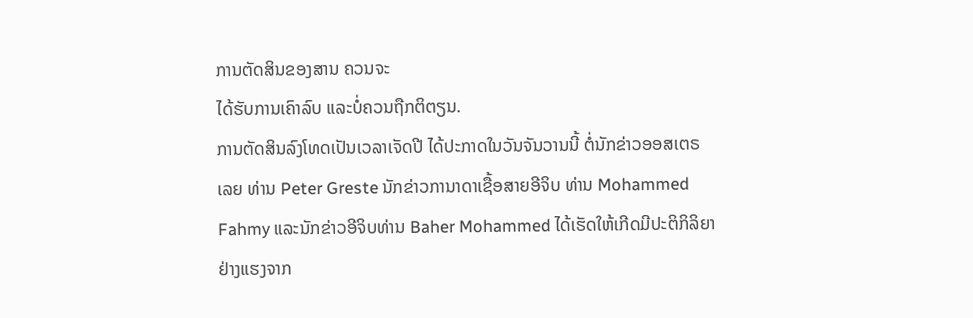ການຕັດສິນຂອງສານ ຄວນຈະ
ໄດ້ຮັບການເຄົາລົບ ແລະບໍ່ຄວນຖືກຕິຕຽນ.
ການຕັດສິນລົງໂທດເປັນເວລາເຈັດປີ ໄດ້ປະກາດໃນວັນຈັນວານນີ້ ຕໍ່ນັກຂ່າວອອສເຕຣ
ເລຍ ທ່ານ Peter Greste ນັກຂ່າວການາດາເຊື້ອສາຍອີຈິບ ທ່ານ Mohammed
Fahmy ແລະນັກຂ່າວອີຈິບທ່ານ Baher Mohammed ໄດ້ເຮັດໃຫ້ເກີດມີປະຕິກິລິຍາ
ຢ່າງແຮງຈາກ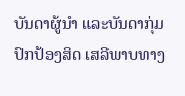ບັນດາຜູ້ນຳ ແລະບັນດາກຸ່ມປົກປ້ອງສິດ ເສລີພາບທາງ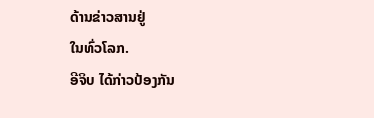ດ້ານຂ່າວສານຢູ່
ໃນທົ່ວໂລກ.
ອີຈິບ ໄດ້ກ່າວປ້ອງກັນ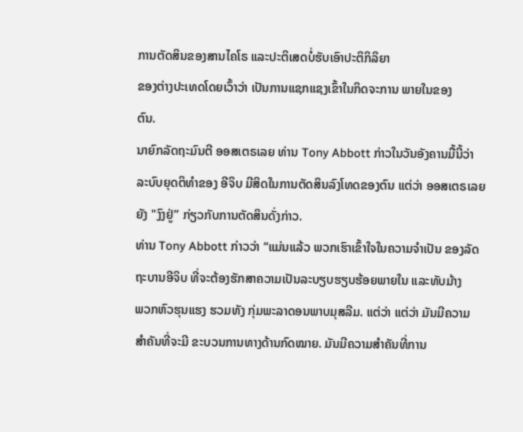ການຕັດສິນຂອງສານໄຄໂຣ ແລະປະຕິເສດບໍ່ຮັບເອົາປະຕິກິລິຍາ
ຂອງຕ່າງປະເທດໂດຍເວົ້າວ່າ ເປັນການແຊກແຊງເຂົ້າໃນກິດຈະການ ພາຍໃນຂອງ
ຕົນ.
ນາຍົກລັດຖະມົນຕີ ອອສເຕຣເລຍ ທ່ານ Tony Abbott ກ່າວໃນວັນອັງຄານມື້ນີ້ວ່າ
ລະບົບຍຸດຕິທຳຂອງ ອີຈິບ ມີສິດໃນການຕັດສິນລົງໂທດຂອງຕົນ ແຕ່ວ່າ ອອສເຕຣເລຍ
ຍັງ "ງົງຢູ່” ກ່ຽວກັບການຕັດສິນດັ່ງກ່າວ.
ທ່ານ Tony Abbott ກ່າວວ່າ “ແມ່ນແລ້ວ ພວກເຮົາເຂົ້າໃຈໃນຄວາມຈຳເປັນ ຂອງລັດ
ຖະບານອີຈິບ ທີ່ຈະຕ້ອງຮັກສາຄວາມເປັນລະບຽບຮຽບຮ້ອຍພາຍໃນ ແລະທັບມ້າງ
ພວກຫົວຮຸນແຮງ ຮວມທັງ ກຸ່ມພະລາດອນພາບມຸສລີມ. ແຕ່ວ່າ ແຕ່ວ່າ ມັນມີຄວາມ
ສຳຄັນທີ່ຈະມີ ຂະບວນການທາງດ້ານກົດໝາຍ. ມັນມີຄວາມສຳຄັນທີ່ການ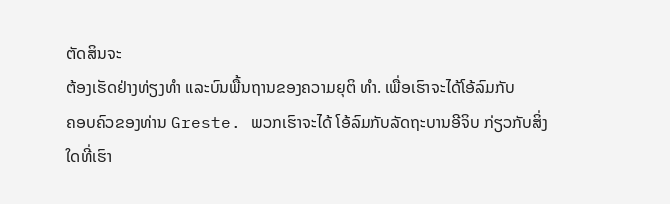ຕັດສິນຈະ
ຕ້ອງເຮັດຢ່າງທ່ຽງທຳ ແລະບົນພື້ນຖານຂອງຄວາມຍຸຕິ ທຳ. ເພື່ອເຮົາຈະໄດ້ໂອ້ລົມກັບ
ຄອບຄົວຂອງທ່ານ Greste. ພວກເຮົາຈະໄດ້ ໂອ້ລົມກັບລັດຖະບານອີຈິບ ກ່ຽວກັບສິ່ງ
ໃດທີ່ເຮົາ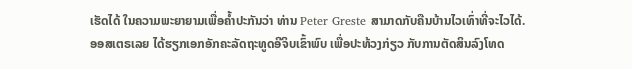ເຮັດໄດ້ ໃນຄວາມພະຍາຍາມເພື່ອຄ້ຳປະກັນວ່າ ທ່ານ Peter Greste ສາມາດກັບຄືນບ້ານໄວເທົ່າທີ່ຈະໄວໄດ້.
ອອສເຕຣເລຍ ໄດ້ຮຽກເອກອັກຄະລັດຖະທູດອີຈິບເຂົ້າພົບ ເພື່ອປະທ້ວງກ່ຽວ ກັບການຕັດສິນລົງໂທດ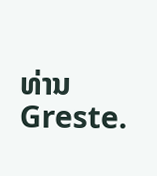ທ່ານ Greste.